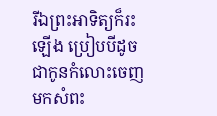រីឯព្រះអាទិត្យក៏រះឡើង ប្រៀបបីដូចជាកូនកំលោះចេញមកសំពះ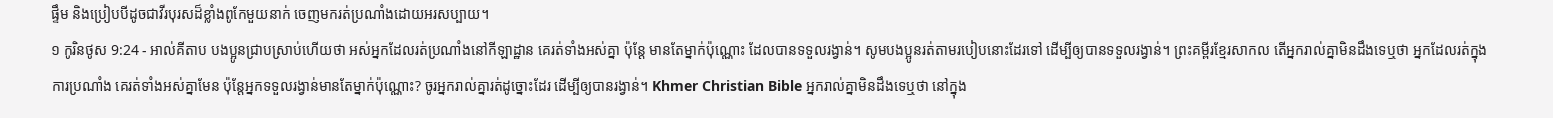ផ្ទឹម និងប្រៀបបីដូចជាវីរបុរសដ៏ខ្លាំងពូកែមួយនាក់ ចេញមករត់ប្រណាំងដោយអរសប្បាយ។
១ កូរិនថូស 9:24 - អាល់គីតាប បងប្អូនជ្រាបស្រាប់ហើយថា អស់អ្នកដែលរត់ប្រណាំងនៅកីឡាដ្ឋាន គេរត់ទាំងអស់គ្នា ប៉ុន្ដែ មានតែម្នាក់ប៉ុណ្ណោះ ដែលបានទទួលរង្វាន់។ សូមបងប្អូនរត់តាមរបៀបនោះដែរទៅ ដើម្បីឲ្យបានទទួលរង្វាន់។ ព្រះគម្ពីរខ្មែរសាកល តើអ្នករាល់គ្នាមិនដឹងទេឬថា អ្នកដែលរត់ក្នុងការប្រណាំង គេរត់ទាំងអស់គ្នាមែន ប៉ុន្តែអ្នកទទួលរង្វាន់មានតែម្នាក់ប៉ុណ្ណោះ? ចូរអ្នករាល់គ្នារត់ដូច្នោះដែរ ដើម្បីឲ្យបានរង្វាន់។ Khmer Christian Bible អ្នករាល់គ្នាមិនដឹងទេឬថា នៅក្នុង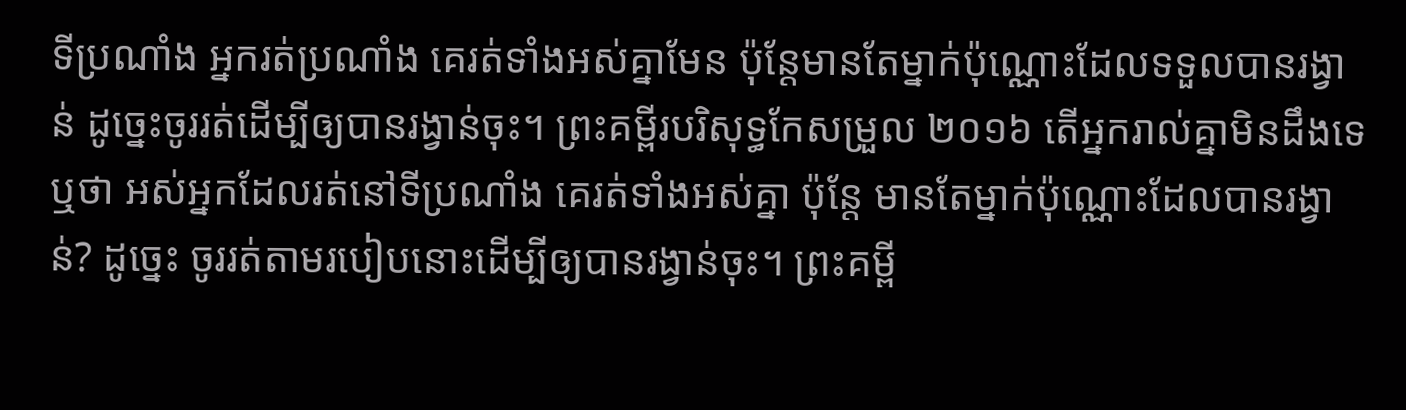ទីប្រណាំង អ្នករត់ប្រណាំង គេរត់ទាំងអស់គ្នាមែន ប៉ុន្ដែមានតែម្នាក់ប៉ុណ្ណោះដែលទទួលបានរង្វាន់ ដូច្នេះចូររត់ដើម្បីឲ្យបានរង្វាន់ចុះ។ ព្រះគម្ពីរបរិសុទ្ធកែសម្រួល ២០១៦ តើអ្នករាល់គ្នាមិនដឹងទេឬថា អស់អ្នកដែលរត់នៅទីប្រណាំង គេរត់ទាំងអស់គ្នា ប៉ុន្តែ មានតែម្នាក់ប៉ុណ្ណោះដែលបានរង្វាន់? ដូច្នេះ ចូររត់តាមរបៀបនោះដើម្បីឲ្យបានរង្វាន់ចុះ។ ព្រះគម្ពី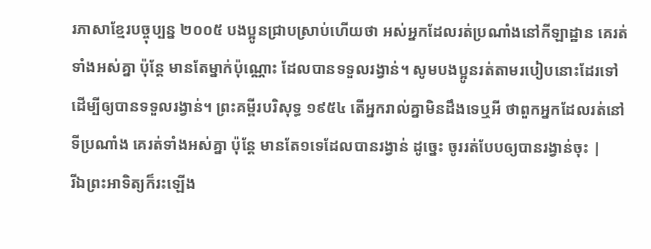រភាសាខ្មែរបច្ចុប្បន្ន ២០០៥ បងប្អូនជ្រាបស្រាប់ហើយថា អស់អ្នកដែលរត់ប្រណាំងនៅកីឡាដ្ឋាន គេរត់ទាំងអស់គ្នា ប៉ុន្តែ មានតែម្នាក់ប៉ុណ្ណោះ ដែលបានទទួលរង្វាន់។ សូមបងប្អូនរត់តាមរបៀបនោះដែរទៅ ដើម្បីឲ្យបានទទួលរង្វាន់។ ព្រះគម្ពីរបរិសុទ្ធ ១៩៥៤ តើអ្នករាល់គ្នាមិនដឹងទេឬអី ថាពួកអ្នកដែលរត់នៅទីប្រណាំង គេរត់ទាំងអស់គ្នា ប៉ុន្តែ មានតែ១ទេដែលបានរង្វាន់ ដូច្នេះ ចូររត់បែបឲ្យបានរង្វាន់ចុះ |
រីឯព្រះអាទិត្យក៏រះឡើង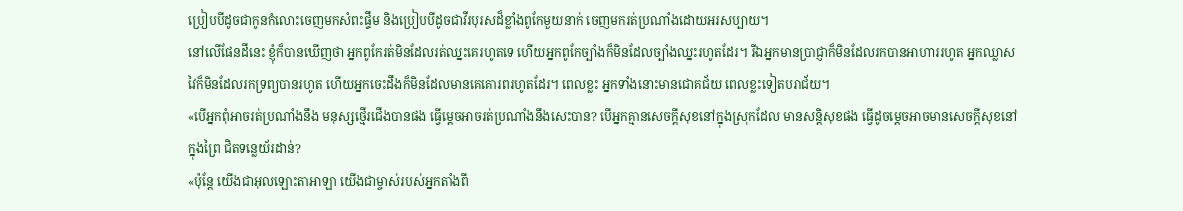ប្រៀបបីដូចជាកូនកំលោះចេញមកសំពះផ្ទឹម និងប្រៀបបីដូចជាវីរបុរសដ៏ខ្លាំងពូកែមួយនាក់ ចេញមករត់ប្រណាំងដោយអរសប្បាយ។
នៅលើផែនដីនេះ ខ្ញុំក៏បានឃើញថា អ្នកពូកែរត់មិនដែលរត់ឈ្នះគេរហូតទេ ហើយអ្នកពូកែច្បាំងក៏មិនដែលច្បាំងឈ្នះរហូតដែរ។ រីឯអ្នកមានប្រាជ្ញាក៏មិនដែលរកបានអាហាររហូត អ្នកឈ្លាសវៃក៏មិនដែលរកទ្រព្យបានរហូត ហើយអ្នកចេះដឹងក៏មិនដែលមានគេគោរពរហូតដែរ។ ពេលខ្លះ អ្នកទាំងនោះមានជោគជ័យ ពេលខ្លះទៀតបរាជ័យ។
«បើអ្នកពុំអាចរត់ប្រណាំងនឹង មនុស្សថ្មើរជើងបានផង ធ្វើម្ដេចអាចរត់ប្រណាំងនឹងសេះបាន? បើអ្នកគ្មានសេចក្ដីសុខនៅក្នុងស្រុកដែល មានសន្តិសុខផង ធ្វើដូចម្ដេចអាចមានសេចក្ដីសុខនៅក្នុងព្រៃ ជិតទន្លេយ័រដាន់?
«ប៉ុន្តែ យើងជាអុលឡោះតាអាឡា យើងជាម្ចាស់របស់អ្នកតាំងពី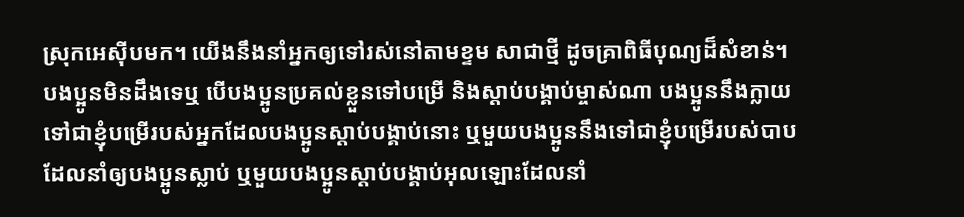ស្រុកអេស៊ីបមក។ យើងនឹងនាំអ្នកឲ្យទៅរស់នៅតាមខ្ទម សាជាថ្មី ដូចគ្រាពិធីបុណ្យដ៏សំខាន់។
បងប្អូនមិនដឹងទេឬ បើបងប្អូនប្រគល់ខ្លួនទៅបម្រើ និងស្ដាប់បង្គាប់ម្ចាស់ណា បងប្អូននឹងក្លាយទៅជាខ្ញុំបម្រើរបស់អ្នកដែលបងប្អូនស្ដាប់បង្គាប់នោះ ឬមួយបងប្អូននឹងទៅជាខ្ញុំបម្រើរបស់បាប ដែលនាំឲ្យបងប្អូនស្លាប់ ឬមួយបងប្អូនស្ដាប់បង្គាប់អុលឡោះដែលនាំ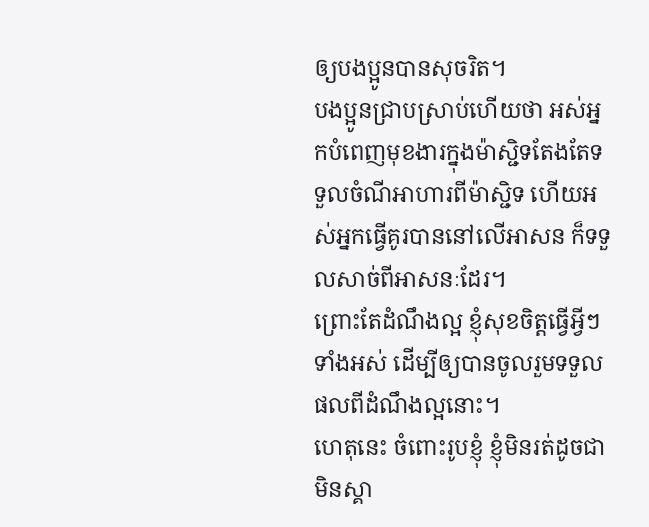ឲ្យបងប្អូនបានសុចរិត។
បងប្អូនជ្រាបស្រាប់ហើយថា អស់អ្នកបំពេញមុខងារក្នុងម៉ាស្ជិទតែងតែទទួលចំណីអាហារពីម៉ាស្ជិទ ហើយអស់អ្នកធ្វើគូរបាននៅលើអាសន ក៏ទទួលសាច់ពីអាសនៈដែរ។
ព្រោះតែដំណឹងល្អ ខ្ញុំសុខចិត្ដធ្វើអ្វីៗទាំងអស់ ដើម្បីឲ្យបានចូលរួមទទួលផលពីដំណឹងល្អនោះ។
ហេតុនេះ ចំពោះរូបខ្ញុំ ខ្ញុំមិនរត់ដូចជាមិនស្គា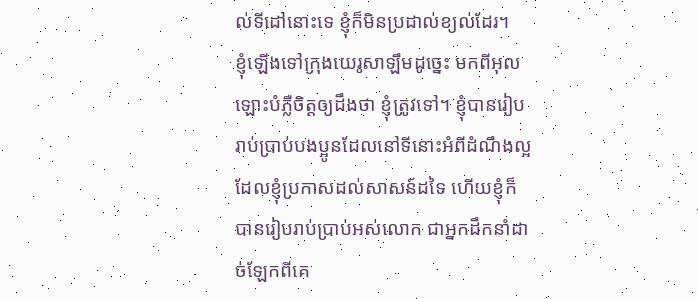ល់ទីដៅនោះទេ ខ្ញុំក៏មិនប្រដាល់ខ្យល់ដែរ។
ខ្ញុំឡើងទៅក្រុងយេរូសាឡឹមដូច្នេះ មកពីអុលឡោះបំភ្លឺចិត្ដឲ្យដឹងថា ខ្ញុំត្រូវទៅ។ ខ្ញុំបានរៀបរាប់ប្រាប់បងប្អូនដែលនៅទីនោះអំពីដំណឹងល្អដែលខ្ញុំប្រកាសដល់សាសន៍ដទៃ ហើយខ្ញុំក៏បានរៀបរាប់ប្រាប់អស់លោក ជាអ្នកដឹកនាំដាច់ឡែកពីគេ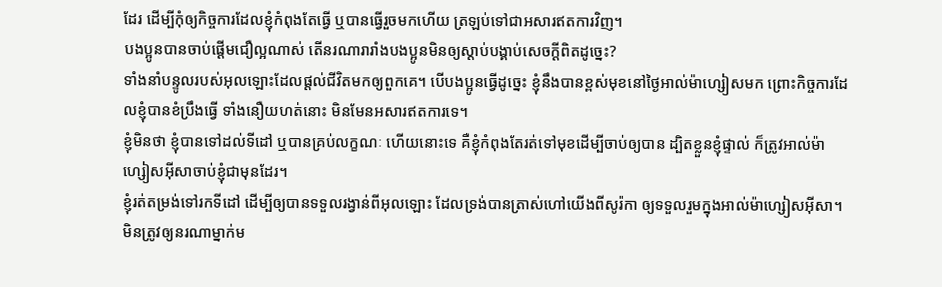ដែរ ដើម្បីកុំឲ្យកិច្ចការដែលខ្ញុំកំពុងតែធ្វើ ឬបានធ្វើរួចមកហើយ ត្រឡប់ទៅជាអសារឥតការវិញ។
បងប្អូនបានចាប់ផ្ដើមជឿល្អណាស់ តើនរណារារាំងបងប្អូនមិនឲ្យស្ដាប់បង្គាប់សេចក្ដីពិតដូច្នេះ?
ទាំងនាំបន្ទូលរបស់អុលឡោះដែលផ្ដល់ជីវិតមកឲ្យពួកគេ។ បើបងប្អូនធ្វើដូច្នេះ ខ្ញុំនឹងបានខ្ពស់មុខនៅថ្ងៃអាល់ម៉ាហ្សៀសមក ព្រោះកិច្ចការដែលខ្ញុំបានខំប្រឹងធ្វើ ទាំងនឿយហត់នោះ មិនមែនអសារឥតការទេ។
ខ្ញុំមិនថា ខ្ញុំបានទៅដល់ទីដៅ ឬបានគ្រប់លក្ខណៈ ហើយនោះទេ គឺខ្ញុំកំពុងតែរត់ទៅមុខដើម្បីចាប់ឲ្យបាន ដ្បិតខ្លួនខ្ញុំផ្ទាល់ ក៏ត្រូវអាល់ម៉ាហ្សៀសអ៊ីសាចាប់ខ្ញុំជាមុនដែរ។
ខ្ញុំរត់តម្រង់ទៅរកទីដៅ ដើម្បីឲ្យបានទទួលរង្វាន់ពីអុលឡោះ ដែលទ្រង់បានត្រាស់ហៅយើងពីសូរ៉កា ឲ្យទទួលរួមក្នុងអាល់ម៉ាហ្សៀសអ៊ីសា។
មិនត្រូវឲ្យនរណាម្នាក់ម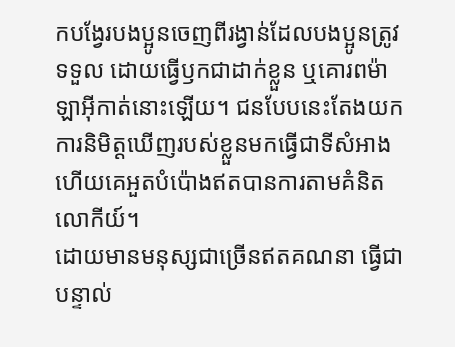កបង្វែរបងប្អូនចេញពីរង្វាន់ដែលបងប្អូនត្រូវទទួល ដោយធ្វើឫកជាដាក់ខ្លួន ឬគោរពម៉ាឡាអ៊ីកាត់នោះឡើយ។ ជនបែបនេះតែងយកការនិមិត្ដឃើញរបស់ខ្លួនមកធ្វើជាទីសំអាង ហើយគេអួតបំប៉ោងឥតបានការតាមគំនិតលោកីយ៍។
ដោយមានមនុស្សជាច្រើនឥតគណនា ធ្វើជាបន្ទាល់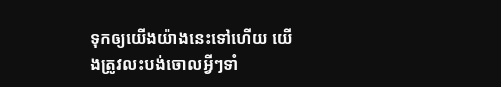ទុកឲ្យយើងយ៉ាងនេះទៅហើយ យើងត្រូវលះបង់ចោលអ្វីៗទាំ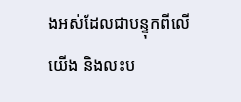ងអស់ដែលជាបន្ទុកពីលើយើង និងលះប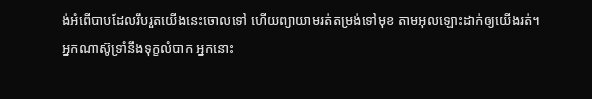ង់អំពើបាបដែលរឹបរួតយើងនេះចោលទៅ ហើយព្យាយាមរត់តម្រង់ទៅមុខ តាមអុលឡោះដាក់ឲ្យយើងរត់។
អ្នកណាស៊ូទ្រាំនឹងទុក្ខលំបាក អ្នកនោះ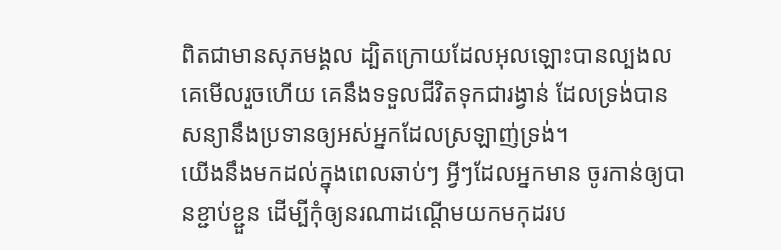ពិតជាមានសុភមង្គល ដ្បិតក្រោយដែលអុលឡោះបានល្បងលគេមើលរួចហើយ គេនឹងទទួលជីវិតទុកជារង្វាន់ ដែលទ្រង់បានសន្យានឹងប្រទានឲ្យអស់អ្នកដែលស្រឡាញ់ទ្រង់។
យើងនឹងមកដល់ក្នុងពេលឆាប់ៗ អ្វីៗដែលអ្នកមាន ចូរកាន់ឲ្យបានខ្ជាប់ខ្ជួន ដើម្បីកុំឲ្យនរណាដណ្ដើមយកមកុដរប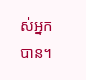ស់អ្នកបាន។